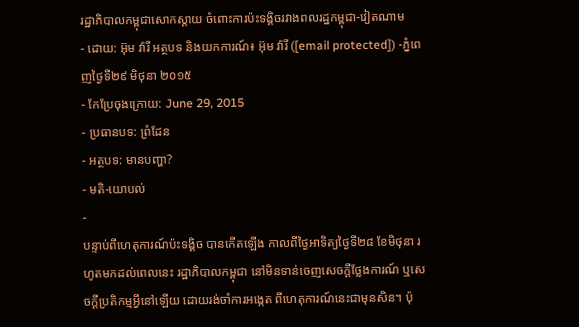រដ្ឋាភិបាលកម្ពុជាសោកស្តាយ ចំពោះការប៉ះទង្គិចរវាងពលរដ្ឋកម្ពុជា-វៀតណាម
- ដោយ: អ៊ុម វ៉ារី អត្ថបទ និងយកការណ៍៖ អ៊ុម វ៉ារី ([email protected]) -ភ្នំពេញថ្ងៃទី២៩ មិថុនា ២០១៥
- កែប្រែចុងក្រោយ: June 29, 2015
- ប្រធានបទ: ព្រំដែន
- អត្ថបទ: មានបញ្ហា?
- មតិ-យោបល់
-
បន្ទាប់ពីហេតុការណ៍ប៉ះទង្គិច បានកើតឡើង កាលពីថ្ងៃអាទិត្យថ្ងៃទី២៨ ខែមិថុនា រហូតមកដល់ពេលនេះ រដ្ឋាភិបាលកម្ពុជា នៅមិនទាន់ចេញសេចក្តីថ្លែងការណ៍ ឬសេចក្ដីប្រតិកម្មអ្វីនៅឡើយ ដោយរង់ចាំការអង្កេត ពីហេតុការណ៍នេះជាមុនសិន។ ប៉ុ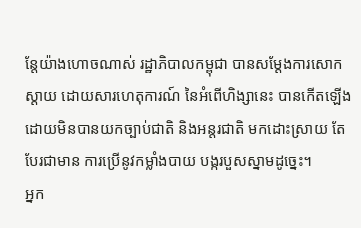ន្តែយ៉ាងហោចណាស់ រដ្ឋាភិបាលកម្ពុជា បានសម្ដែងការសោកស្ដាយ ដោយសារហេតុការណ៍ នៃអំពើហិង្សានេះ បានកើតឡើង ដោយមិនបានយកច្បាប់ជាតិ និងអន្តរជាតិ មកដោះស្រាយ តែបែរជាមាន ការប្រើនូវកម្លាំងបាយ បង្ករបួសស្នាមដូច្នេះ។
អ្នក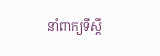នាំពាក្យទីស្តី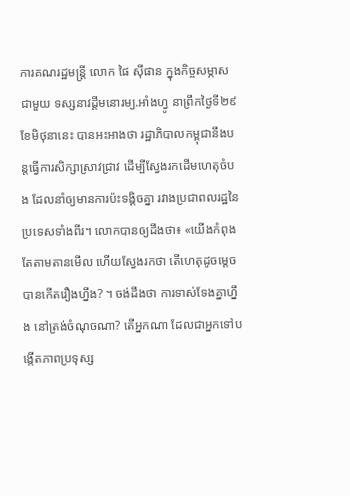ការគណរដ្ឋមន្រ្តី លោក ផៃ ស៊ីផាន ក្នុងកិច្ចសម្ភាសជាមួយ ទស្សនាវដ្តីមនោរម្យ.អាំងហ្វូ នាព្រឹកថ្ងៃទី២៩ ខែមិថុនានេះ បានអះអាងថា រដ្ឋាភិបាលកម្ពុជានឹងបន្តធ្វើការសិក្សាស្រាវជ្រាវ ដើម្បីស្វែងរកដើមហេតុចំបង ដែលនាំឲ្យមានការប៉ះទង្គិចគ្នា រវាងប្រជាពលរដ្ឋនៃប្រទេសទាំងពីរ។ លោកបានឲ្យដឹងថា៖ «យើងកំពុងតែតាមតានមើល ហើយស្វែងរកថា តើហេតុដូចម្តេចបានកើតរឿងហ្នឹង? ។ ចង់ដឹងថា ការទាស់ទែងគ្នាហ្នឹង នៅត្រង់ចំណុចណា? តើអ្នកណា ដែលជាអ្នកទៅបង្កើតភាពប្រទុស្ស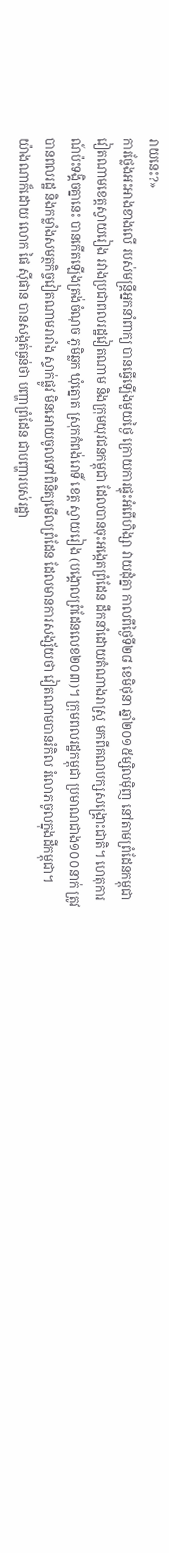រាយនេះ?»
ការថ្លែងអះអាងខាងលើ របស់មន្ត្រីអ្នកនាំពាក្យ បានធ្វើឡើងមួយថ្ងៃ ក្រោយការផ្ទុះអំពើហិង្សា វាយដុំគ្នា កាលពីថ្ងៃទី២៨ ខេមិថុនា ឆ្នាំ២០១៥ម្សិលម៉ិញ នៅតាមព្រំដែនកម្ពុជា វៀតណាមខេត្តស្វាយរៀង រវាងប្រជាពលរដ្ឋវៀតណាម និងក្រុមយុវជនកម្ពុជា ដែលបានចុះអង្កេតព្រំដែន ដឹកនាំដោយតំណាងរាស្រ្ត មកពីគណបក្សសង្គ្រោះជាតិ។ ហេតុការណ៍ប៉ះទង្គិចគ្នានេះ បានកើតឡើងត្រង់ចំណុច ភូមិឆ្លក ឃុំត្នោត ស្រុកកំពង់រោទិ៍ ខេត្ត ស្វាយរៀង (បង្គោលព្រំដែនលេខ២០៣)។ ក្រុមពលរដ្ឋកម្ពុជា ប្រមាណជាង១០០នាក់ ត្រូវបានពលរដ្ឋ និងកម្លាំងសមត្ថកិច្ចវៀតណាមរារាំង ស្ទាក់ផ្លូវ មិនអោយចូលទៅពិនិត្យមើលព្រំដែន ដែលមានការសង្ស័យថា វៀតណាមបានរំកិល រំលោភចូលក្នុងដីកម្ពុជា។
យ៉ាងណាក៏ដោយ លោក ផៃ ស៊ីផាន បានសង្កត់ធ្ងន់ថា បញ្ហាព្រំដែន ជាបញ្ហារបស់រដ្ឋា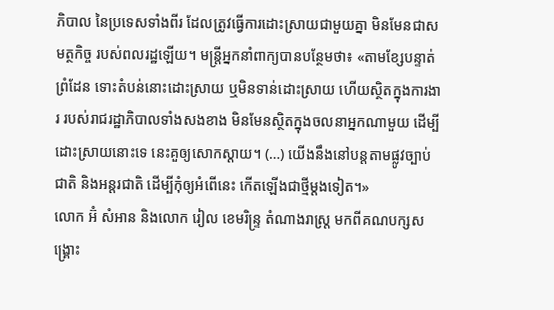ភិបាល នៃប្រទេសទាំងពីរ ដែលត្រូវធ្វើការដោះស្រាយជាមួយគ្នា មិនមែនជាសមត្ថកិច្ច របស់ពលរដ្ឋឡើយ។ មន្ត្រីអ្នកនាំពាក្យបានបន្ថែមថា៖ «តាមខ្សែបន្ទាត់ព្រំដែន ទោះតំបន់នោះដោះស្រាយ ឬមិនទាន់ដោះស្រាយ ហើយស្ថិតក្នុងការងារ របស់រាជរដ្ឋាភិបាលទាំងសងខាង មិនមែនស្ថិតក្នុងចលនាអ្នកណាមួយ ដើម្បីដោះស្រាយនោះទេ នេះគួឲ្យសោកស្តាយ។ (…) យើងនឹងនៅបន្តតាមផ្លូវច្បាប់ជាតិ និងអន្តរជាតិ ដើម្បីកុំឲ្យអំពើនេះ កើតឡើងជាថ្មីម្តងទៀត។»
លោក អ៊ំ សំអាន និងលោក រៀល ខេមរិន្ទ្រ តំណាងរាស្រ្ត មកពីគណបក្សសង្គ្រោះ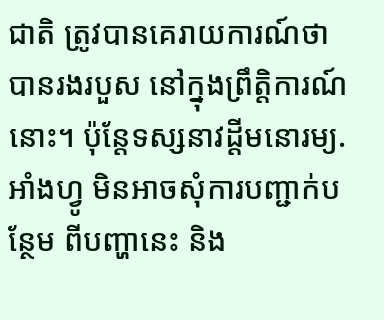ជាតិ ត្រូវបានគេរាយការណ៍ថា បានរងរបួស នៅក្នុងព្រឹត្តិការណ៍នោះ។ ប៉ុន្តែទស្សនាវដ្តីមនោរម្យ.អាំងហ្វូ មិនអាចសុំការបញ្ជាក់បន្ថែម ពីបញ្ហានេះ និង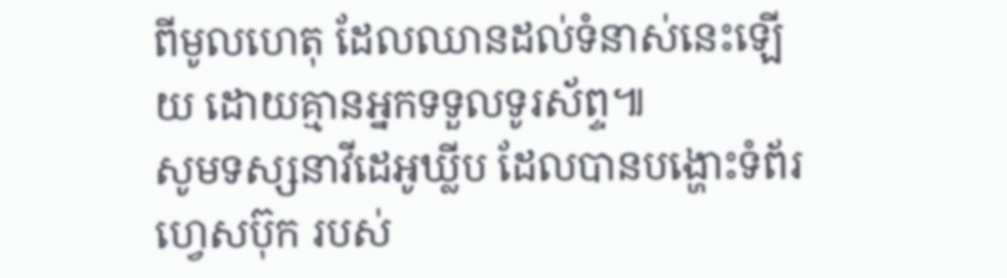ពីមូលហេតុ ដែលឈានដល់ទំនាស់នេះឡើយ ដោយគ្មានអ្នកទទួលទូរស័ព្ទ៕
សូមទស្សនាវីដេអូឃ្លីប ដែលបានបង្ហោះទំព័រហ្វេសប៊ុក របស់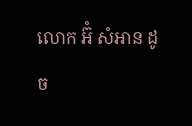លោក អ៊ំ សំអាន ដូច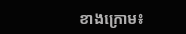ខាងក្រោម៖